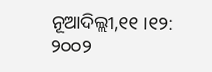ନୂଆଦିଲ୍ଲୀ,୧୧ ।୧୨: ୨୦୦୨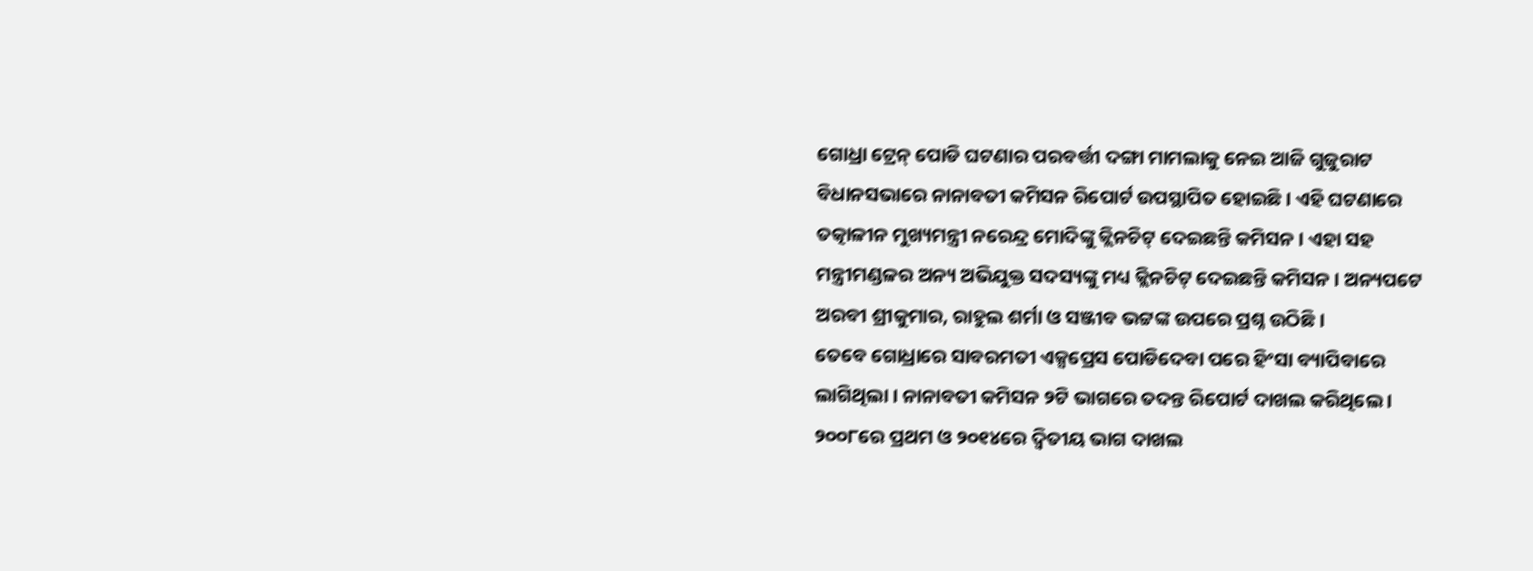ଗୋଧ୍ରା ଟ୍ରେନ୍ ପୋଡି ଘଟଣାର ପରବର୍ତ୍ତୀ ଦଙ୍ଗା ମାମଲାକୁ ନେଇ ଆଜି ଗୁଜୁରାଟ ବିଧାନସଭାରେ ନାନାବତୀ କମିସନ ରିପୋର୍ଟ ଉପସ୍ଥାପିତ ହୋଇଛି । ଏହି ଘଟଣାରେ ତତ୍କାଳୀନ ମୁଖ୍ୟମନ୍ତ୍ରୀ ନରେନ୍ଦ୍ର ମୋଦିଙ୍କୁ କ୍ଲିନଚିଟ୍ ଦେଇଛନ୍ତି କମିସନ । ଏହା ସହ ମନ୍ତ୍ରୀମଣ୍ଡଳର ଅନ୍ୟ ଅଭିଯୁକ୍ତ ସଦସ୍ୟଙ୍କୁ ମଧ୍ୟ କ୍ଲିନଚିଟ୍ ଦେଇଛନ୍ତି କମିସନ । ଅନ୍ୟପଟେ ଅରବୀ ଶ୍ରୀକୁମାର, ରାହୁଲ ଶର୍ମା ଓ ସଞ୍ଜୀବ ଭଟ୍ଟଙ୍କ ଉପରେ ପ୍ରଶ୍ନ ଉଠିଛି ।
ତେବେ ଗୋଧ୍ରାରେ ସାବରମତୀ ଏକ୍ସପ୍ରେସ ପୋଡିଦେବା ପରେ ହିଂସା ବ୍ୟାପିବାରେ ଲାଗିଥିଲା । ନାନାବତୀ କମିସନ ୨ଟି ଭାଗରେ ତଦନ୍ତ ରିପୋର୍ଟ ଦାଖଲ କରିଥିଲେ । ୨୦୦୮ରେ ପ୍ରଥମ ଓ ୨୦୧୪ରେ ଦ୍ୱିତୀୟ ଭାଗ ଦାଖଲ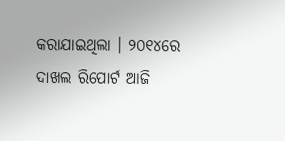କରାଯାଇଥିଲା । ୨୦୧୪ରେ ଦାଖଲ ରିପୋର୍ଟ ଆଜି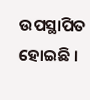ଉପସ୍ଥାପିତ ହୋଇଛି ।